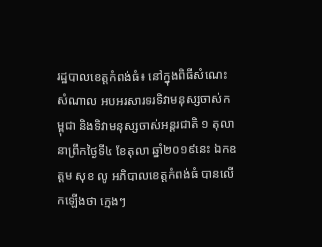រដ្ឋបាលខេត្តកំពង់ធំ៖ នៅក្នុងពិធីសំណេះសំណាល អបអរសារទរទិវាមនុស្សចាស់កម្ពុជា និងទិវាមនុស្សចាស់អន្តរជាតិ ១ តុលា នាព្រឹកថ្ងៃទី៤ ខែតុលា ឆ្នាំ២០១៩នេះ ឯកឧត្ដម សុខ លូ អភិបាលខេត្តកំពង់ធំ បានលើកឡើងថា ក្មេងៗ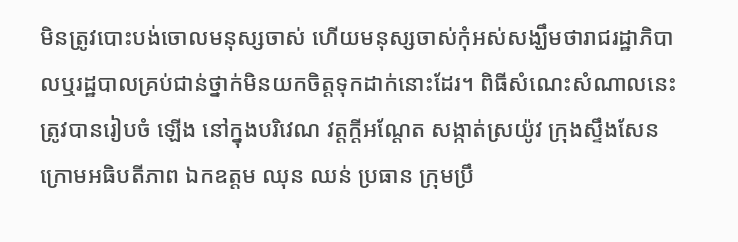មិនត្រូវបោះបង់ចោលមនុស្សចាស់ ហើយមនុស្សចាស់កុំអស់សង្ឃឹមថារាជរដ្ឋាភិបាលឬរដ្ឋបាលគ្រប់ជាន់ថ្នាក់មិនយកចិត្តទុកដាក់នោះដែរ។ ពិធីសំណេះសំណាលនេះ ត្រូវបានរៀបចំ ឡើង នៅក្នុងបរិវេណ វត្តក្ដីអណ្ដែត សង្កាត់ស្រយ៉ូវ ក្រុងស្ទឹងសែន ក្រោមអធិបតីភាព ឯកឧត្តម ឈុន ឈន់ ប្រធាន ក្រុមប្រឹ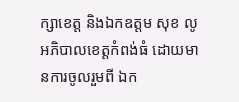ក្សាខេត្ត និងឯកឧត្ដម សុខ លូ អភិបាលខេត្តកំពង់ធំ ដោយមានការចូលរួមពី ឯក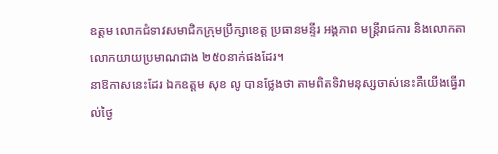ឧត្តម លោកជំទាវសមាជិកក្រុមប្រឹក្សាខេត្ត ប្រធានមន្ទីរ អង្គភាព មន្ត្រីរាជការ និងលោកតា លោកយាយប្រមាណជាង ២៥០នាក់ផងដែរ។
នាឱកាសនេះដែរ ឯកឧត្ដម សុខ លូ បានថ្លែងថា តាមពិតទិវាមនុស្សចាស់នេះគឺយើងធ្វើរាល់ថ្ងៃ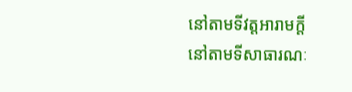នៅតាមទីវត្តអារាមក្ដី នៅតាមទីសាធារណៈ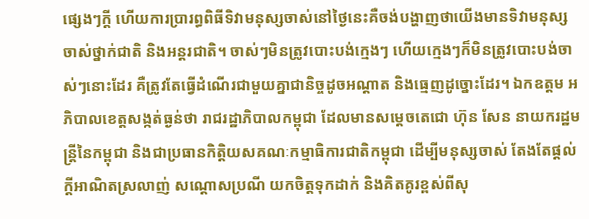ផ្សេងៗក្ដី ហើយការប្រារព្ធពិធីទិវាមនុស្សចាស់នៅថ្ងៃនេះគឺចង់បង្ហាញថាយើងមានទិវាមនុស្សចាស់ថ្នាក់ជាតិ និងអន្តរជាតិ។ ចាស់ៗមិនត្រូវបោះបង់ក្មេងៗ ហើយក្មេងៗក៏មិនត្រូវបោះបង់ចាស់ៗនោះដែរ គឺត្រូវតែធ្វើដំណើរជាមួយគ្នាជានិច្ចដូចអណ្ដាត និងធ្មេញដូច្នោះដែរ។ ឯកឧត្តម អភិបាលខេត្តសង្កត់ធ្ងន់ថា រាជរដ្ឋាភិបាលកម្ពុជា ដែលមានសម្តេចតេជោ ហ៊ុន សែន នាយករដ្ឋមន្រ្តីនៃកម្ពុជា និងជាប្រធានកិត្តិយសគណៈកម្មាធិការជាតិកម្ពុជា ដើម្បីមនុស្សចាស់ តែងតែផ្តល់ក្តីអាណិតស្រលាញ់ សណ្តោសប្រណី យកចិត្តទុកដាក់ និងគិតគូរខ្ពស់ពីសុ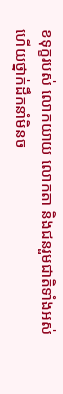ខទុក្ខរបស់ លោកយាយ លោកតា និងជនរួមជាតិទាំងអស់ ហើយថ្នាក់ដឹកនាំមិនច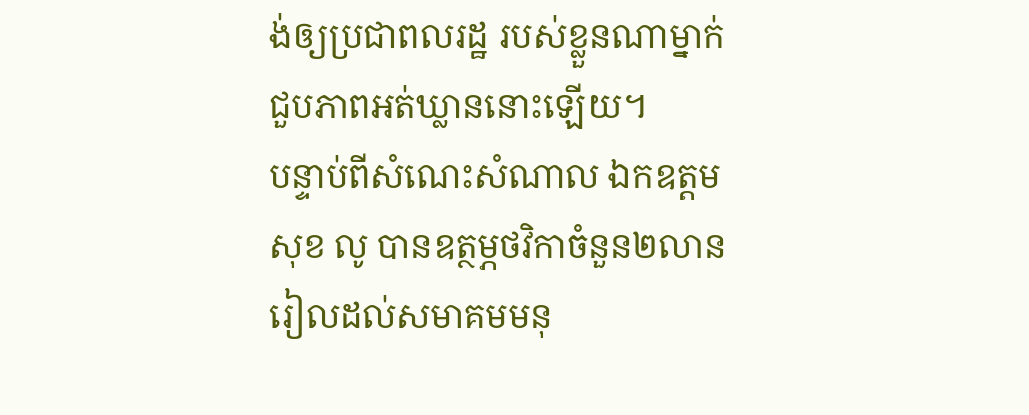ង់ឲ្យប្រជាពលរដ្ឋ របស់ខ្លួនណាម្នាក់ជួបភាពអត់ឃ្លាននោះឡើយ។
បន្ទាប់ពីសំណេះសំណាល ឯកឧត្តម សុខ លូ បានឧត្ថម្ភថវិកាចំនួន២លានរៀលដល់សមាគមមនុ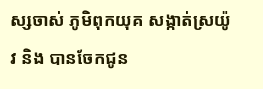ស្សចាស់ ភូមិពុកយុគ សង្កាត់ស្រយ៉ូវ និង បានចែកជូន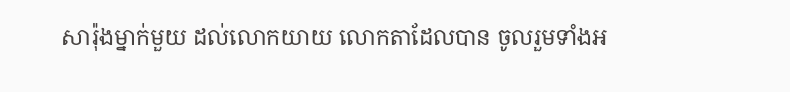សារ៉ុងម្នាក់មួយ ដល់លោកយាយ លោកតាដែលបាន ចូលរួមទាំងអ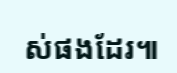ស់ផងដែរ៕